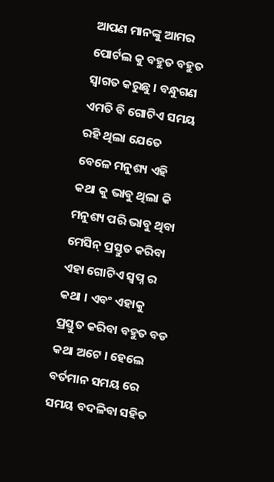ଆପଣ ମାନଙ୍କୁ ଆମର ପୋର୍ଟଲ କୁ ବହୁତ ବହୁତ ସ୍ୱାଗତ କରୁଛୁ । ବନ୍ଧୁଗଣ ଏମତି ବି ଗୋଟିଏ ସମୟ ରହି ଥିଲା ଯେତେ ବେଳେ ମନୁଶ୍ୟ ଏହି କଥା କୁ ଭାବୁ ଥିଲା କି ମନୁଶ୍ୟ ପରି ଭାବୁ ଥିବା ମେସିନ୍ ପ୍ରସ୍ତୁତ କରିବା ଏହା ଗୋଟିଏ ସ୍ୱପ୍ନ ର କଥା । ଏବଂ ଏହାକୁ ପ୍ରସ୍ତୁତ କରିବା ବହୁତ ବଡ କଥା ଅଟେ । ହେଲେ ବର୍ତମାନ ସମୟ ରେ ସମୟ ବଦଳିବା ସହିତ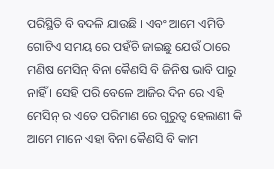ପରିସ୍ଥିତି ବି ବଦଳି ଯାଉଛି । ଏବଂ ଆମେ ଏମିତି ଗୋଟିଏ ସମୟ ରେ ପହଁଚି ଜାଇଛୁ ଯେଉଁ ଠାରେ ମଣିଷ ମେସିନ୍ ବିନା କୈଣସି ବି ଜିନିଷ ଭାବି ପାରୁ ନାହିଁ । ସେହି ପରି ବେଳେ ଆଜିର ଦିନ ରେ ଏହି ମେସିନ୍ ର ଏତେ ପରିମାଣ ରେ ଗୁରୁତ୍ୱ ହେଲାଣୀ କି ଆମେ ମାନେ ଏହା ବିନା କୈଣସି ବି କାମ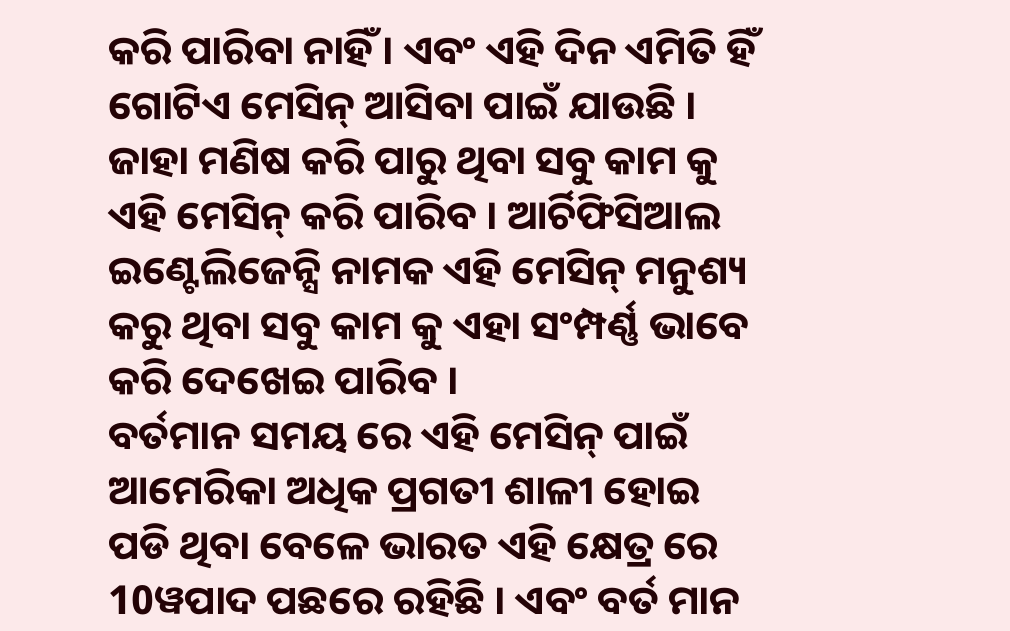କରି ପାରିବା ନାହିଁ । ଏବଂ ଏହି ଦିନ ଏମିତି ହିଁ ଗୋଟିଏ ମେସିନ୍ ଆସିବା ପାଇଁ ଯାଉଛି । ଜାହା ମଣିଷ କରି ପାରୁ ଥିବା ସବୁ କାମ କୁ ଏହି ମେସିନ୍ କରି ପାରିବ । ଆର୍ଚିଫିସିଆଲ ଇଣ୍ଟେଲିଜେନ୍ସି ନାମକ ଏହି ମେସିନ୍ ମନୁଶ୍ୟ କରୁ ଥିବା ସବୁ କାମ କୁ ଏହା ସଂମ୍ପର୍ଣ୍ଣ ଭାବେ କରି ଦେଖେଇ ପାରିବ ।
ବର୍ତମାନ ସମୟ ରେ ଏହି ମେସିନ୍ ପାଇଁ ଆମେରିକା ଅଧିକ ପ୍ରଗତୀ ଶାଳୀ ହୋଇ ପଡି ଥିବା ବେଳେ ଭାରତ ଏହି କ୍ଷେତ୍ର ରେ 10ୱପାଦ ପଛରେ ରହିଛି । ଏବଂ ବର୍ତ ମାନ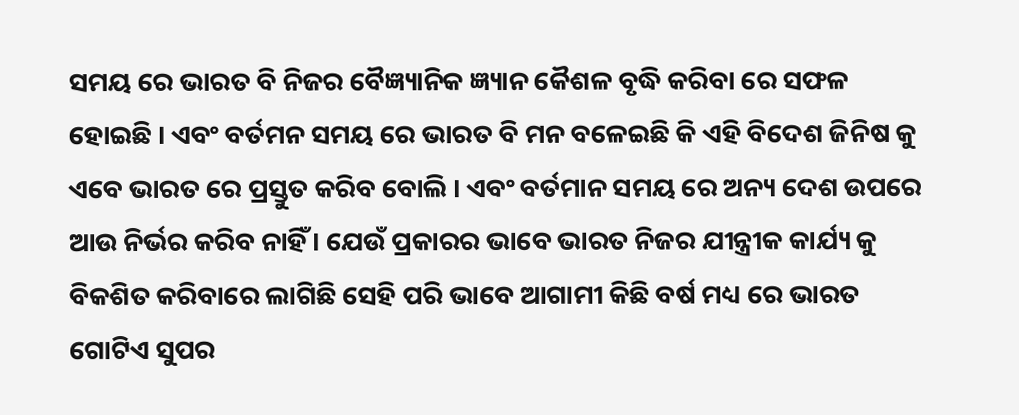ସମୟ ରେ ଭାରତ ବି ନିଜର ବୈଜ୍ଞ୍ୟାନିକ ଜ୍ଞ୍ୟାନ କୈଶଳ ବୃଦ୍ଧି କରିବା ରେ ସଫଳ ହୋଇଛି । ଏବଂ ବର୍ତମନ ସମୟ ରେ ଭାରତ ବି ମନ ବଳେଇଛି କି ଏହି ବିଦେଶ ଜିନିଷ କୁ ଏବେ ଭାରତ ରେ ପ୍ରସ୍ତୁତ କରିବ ବୋଲି । ଏବଂ ବର୍ତମାନ ସମୟ ରେ ଅନ୍ୟ ଦେଶ ଉପରେ ଆଉ ନିର୍ଭର କରିବ ନାହିଁ । ଯେଉଁ ପ୍ରକାରର ଭାବେ ଭାରତ ନିଜର ଯୀନ୍ତ୍ରୀକ କାର୍ଯ୍ୟ କୁ ବିକଶିତ କରିବାରେ ଲାଗିଛି ସେହି ପରି ଭାବେ ଆଗାମୀ କିଛି ବର୍ଷ ମଧ୍ୟ ରେ ଭାରତ ଗୋଟିଏ ସୁପର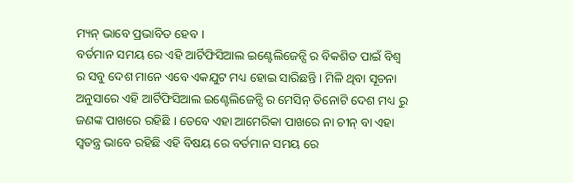ମ୍ୟନ୍ ଭାବେ ପ୍ରଭାବିତ ହେବ ।
ବର୍ତମାନ ସମୟ ରେ ଏହି ଆର୍ଟିଫିସିଆଲ ଇଣ୍ଟେଲିଜେନ୍ସି ର ବିକଶିତ ପାଇଁ ବିଶ୍ୱ ର ସବୁ ଦେଶ ମାନେ ଏବେ ଏକଯୁଟ ମଧ୍ୟ ହୋଇ ସାରିଛନ୍ତି । ମିଳି ଥିବା ସୂଚନା ଅନୁସାରେ ଏହି ଆର୍ଟିଫିସିଆଲ ଇଣ୍ଟେଲିଜେନ୍ସି ର ମେସିନ୍ ତିନୋଟି ଦେଶ ମଧ୍ୟ ରୁ ଜଣଙ୍କ ପାଖରେ ରହିଛି । ତେବେ ଏହା ଆମେରିକା ପାଖରେ ନା ଚୀନ୍ ବା ଏହା ସ୍ୱତନ୍ତ୍ର ଭାବେ ରହିଛି ଏହି ବିଷୟ ରେ ବର୍ତମାନ ସମୟ ରେ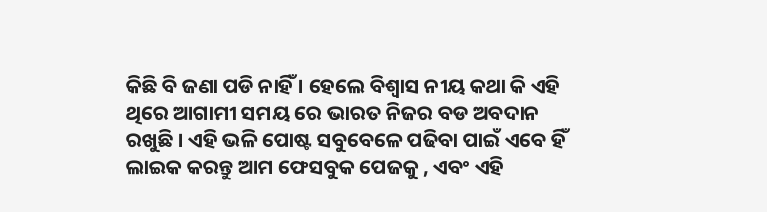କିଛି ବି ଜଣା ପଡି ନାହିଁ । ହେଲେ ବିଶ୍ୱାସ ନୀୟ କଥା କି ଏହି ଥିରେ ଆଗାମୀ ସମୟ ରେ ଭାରତ ନିଜର ବଡ ଅବଦାନ ରଖୁଛି । ଏହି ଭଳି ପୋଷ୍ଟ ସବୁବେଳେ ପଢିବା ପାଇଁ ଏବେ ହିଁ ଲାଇକ କରନ୍ତୁ ଆମ ଫେସବୁକ ପେଜକୁ , ଏବଂ ଏହି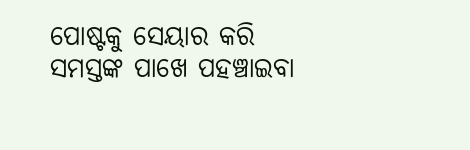ପୋଷ୍ଟକୁ ସେୟାର କରି ସମସ୍ତଙ୍କ ପାଖେ ପହଞ୍ଚାଇବା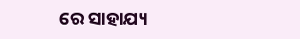ରେ ସାହାଯ୍ୟ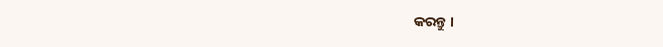କରନ୍ତୁ ।